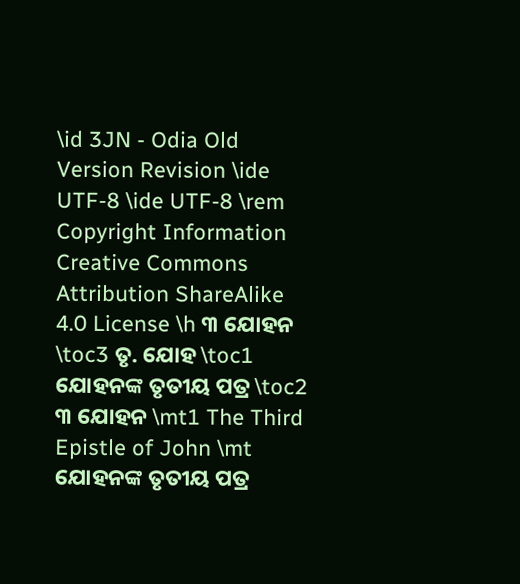\id 3JN - Odia Old Version Revision \ide UTF-8 \ide UTF-8 \rem Copyright Information Creative Commons Attribution ShareAlike 4.0 License \h ୩ ଯୋହନ \toc3 ତୃ. ଯୋହ \toc1 ଯୋହନଙ୍କ ତୃତୀୟ ପତ୍ର \toc2 ୩ ଯୋହନ \mt1 The Third Epistle of John \mt ଯୋହନଙ୍କ ତୃତୀୟ ପତ୍ର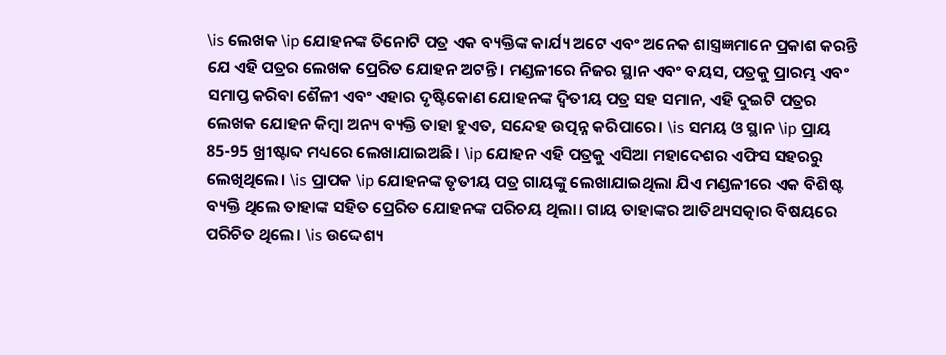\is ଲେଖକ \ip ଯୋହନଙ୍କ ତିନୋଟି ପତ୍ର ଏକ ବ୍ୟକ୍ତିଙ୍କ କାର୍ଯ୍ୟ ଅଟେ ଏବଂ ଅନେକ ଶାସ୍ତ୍ରଜ୍ଞମାନେ ପ୍ରକାଶ କରନ୍ତି ଯେ ଏହି ପତ୍ରର ଲେଖକ ପ୍ରେରିତ ଯୋହନ ଅଟନ୍ତି। ମଣ୍ଡଳୀରେ ନିଜର ସ୍ଥାନ ଏବଂ ବୟସ, ପତ୍ରକୁ ପ୍ରାରମ୍ଭ ଏବଂ ସମାପ୍ତ କରିବା ଶୈଳୀ ଏବଂ ଏହାର ଦୃଷ୍ଟିକୋଣ ଯୋହନଙ୍କ ଦ୍ୱିତୀୟ ପତ୍ର ସହ ସମାନ, ଏହି ଦୁଇଟି ପତ୍ରର ଲେଖକ ଯୋହନ କିମ୍ବା ଅନ୍ୟ ବ୍ୟକ୍ତି ତାହା ହୁଏତ, ସନ୍ଦେହ ଉତ୍ପନ୍ନ କରିପାରେ। \is ସମୟ ଓ ସ୍ଥାନ \ip ପ୍ରାୟ 85-95 ଖ୍ରୀଷ୍ଟାବ୍ଦ ମଧ୍ୟରେ ଲେଖାଯାଇଅଛି। \ip ଯୋହନ ଏହି ପତ୍ରକୁ ଏସିଆ ମହାଦେଶର ଏଫିସ ସହରରୁ ଲେଖିଥିଲେ। \is ପ୍ରାପକ \ip ଯୋହନଙ୍କ ତୃତୀୟ ପତ୍ର ଗାୟଙ୍କୁ ଲେଖାଯାଇଥିଲା ଯିଏ ମଣ୍ଡଳୀରେ ଏକ ବିଶିଷ୍ଟ ବ୍ୟକ୍ତି ଥିଲେ ତାହାଙ୍କ ସହିତ ପ୍ରେରିତ ଯୋହନଙ୍କ ପରିଚୟ ଥିଲା। ଗାୟ ତାହାଙ୍କର ଆତିଥ୍ୟସତ୍କାର ବିଷୟରେ ପରିଚିତ ଥିଲେ। \is ଉଦ୍ଦେଶ୍ୟ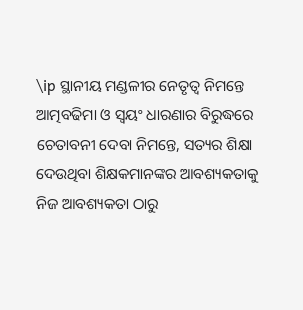\ip ସ୍ଥାନୀୟ ମଣ୍ଡଳୀର ନେତୃତ୍ଵ ନିମନ୍ତେ ଆତ୍ମବଢିମା ଓ ସ୍ଵୟଂ ଧାରଣାର ବିରୁଦ୍ଧରେ ଚେତାବନୀ ଦେବା ନିମନ୍ତେ, ସତ୍ୟର ଶିକ୍ଷା ଦେଉଥିବା ଶିକ୍ଷକମାନଙ୍କର ଆବଶ୍ୟକତାକୁ ନିଜ ଆବଶ୍ୟକତା ଠାରୁ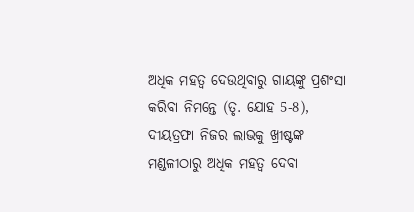ଅଧିକ ମହତ୍ଵ ଦେଉଥିବାରୁ ଗାୟଙ୍କୁ ପ୍ରଶଂସା କରିବା ନିମନ୍ତେ (ତୃ. ଯୋହ 5-8), ଦୀୟତ୍ରଫା ନିଜର ଲାଭକୁ ଖ୍ରୀଷ୍ଟଙ୍କ ମଣ୍ଡଳୀଠାରୁ ଅଧିକ ମହତ୍ଵ ଦେବା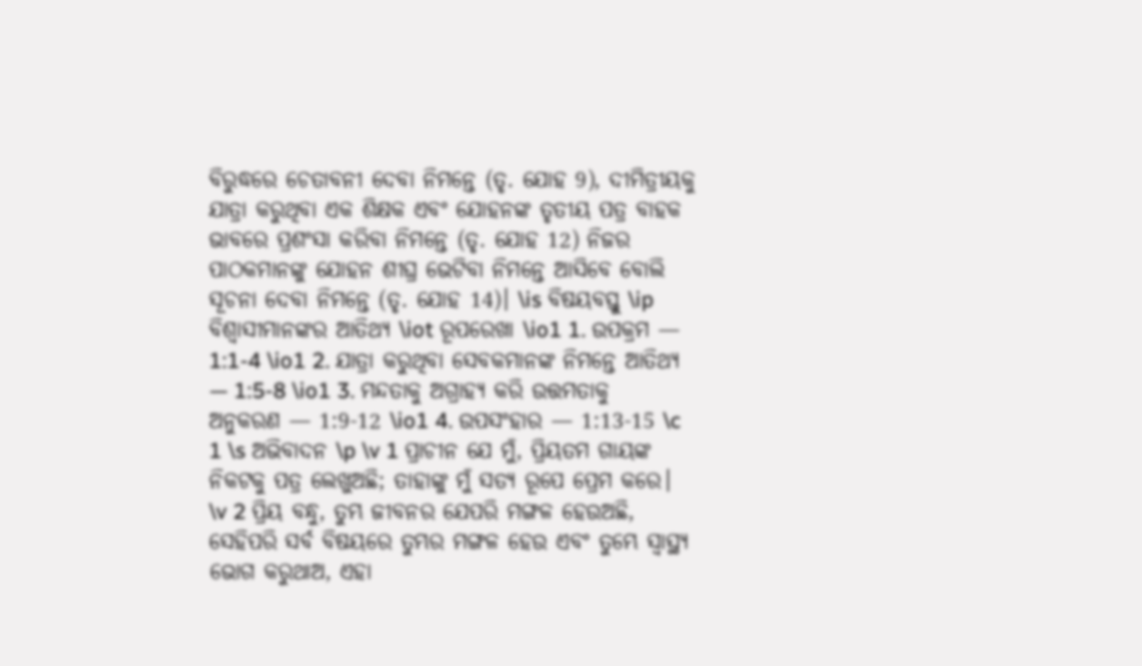ବିରୁଦ୍ଧରେ ଚେତାବନୀ ଦେବା ନିମନ୍ତେ (ତୃ. ଯୋହ 9), ଦୀମିତ୍ରୀୟକୁ ଯାତ୍ରା କରୁଥିବା ଏକ ଶିକ୍ଷକ ଏବଂ ଯୋହନଙ୍କ ତୃତୀୟ ପତ୍ର ବାହକ ଭାବରେ ପ୍ରଶଂସା କରିବା ନିମନ୍ତେ (ତୃ. ଯୋହ 12) ନିଜର ପାଠକମାନଙ୍କୁ ଯୋହନ ଶୀଘ୍ର ଭେଟିବା ନିମନ୍ତେ ଆସିବେ ବୋଲି ସୂଚନା ଦେବା ନିମନ୍ତେ (ତୃ. ଯୋହ 14)। \is ବିଷୟବସ୍ତୁ \ip ବିଶ୍ଵାସୀମାନଙ୍କର ଆତିଥ୍ୟ \iot ରୂପରେଖା \io1 1. ଉପକ୍ରମ — 1:1-4 \io1 2. ଯାତ୍ରା କରୁଥିବା ସେବକମାନଙ୍କ ନିମନ୍ତେ ଆତିଥ୍ୟ — 1:5-8 \io1 3. ମନ୍ଦତାକୁ ଅଗ୍ରାହ୍ୟ କରି ଉତ୍ତମତାକୁ ଅନୁକରଣ — 1:9-12 \io1 4. ଉପସଂହାର — 1:13-15 \c 1 \s ଅଭିବାଦନ \p \v 1 ପ୍ରାଚୀନ ଯେ ମୁଁ, ପ୍ରିୟତମ ଗାୟଙ୍କ ନିକଟକୁ ପତ୍ର ଲେଖୁଅଛି; ତାହାଙ୍କୁ ମୁଁ ସତ୍ୟ ରୂପେ ପ୍ରେମ କରେ। \v 2 ପ୍ରିୟ ବନ୍ଧୁ, ତୁମ୍ଭ ଜୀବନର ଯେପରି ମଙ୍ଗଳ ହେଉଅଛି, ସେହିପରି ସର୍ବ ବିଷୟରେ ତୁମ୍ଭର ମଙ୍ଗଳ ହେଉ ଏବଂ ତୁମ୍ଭେ ସ୍ୱାସ୍ଥ୍ୟ ଭୋଗ କରୁଥାଅ, ଏହା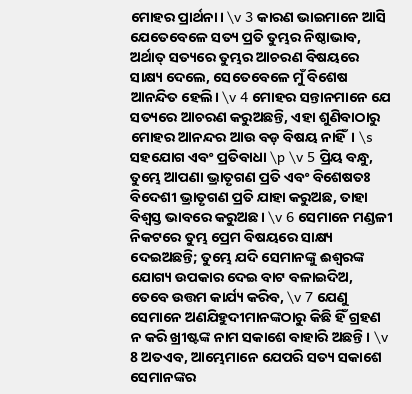ମୋହର ପ୍ରାର୍ଥନା। \v 3 କାରଣ ଭାଇମାନେ ଆସି ଯେତେବେଳେ ସତ୍ୟ ପ୍ରତି ତୁମ୍ଭର ନିଷ୍ଠାଭାବ, ଅର୍ଥାତ୍‍ ସତ୍ୟରେ ତୁମ୍ଭର ଆଚରଣ ବିଷୟରେ ସାକ୍ଷ୍ୟ ଦେଲେ, ସେତେବେଳେ ମୁଁ ବିଶେଷ ଆନନ୍ଦିତ ହେଲି। \v 4 ମୋହର ସନ୍ତାନମାନେ ଯେ ସତ୍ୟରେ ଆଚରଣ କରୁଅଛନ୍ତି, ଏହା ଶୁଣିବାଠାରୁ ମୋହର ଆନନ୍ଦର ଆଉ ବଡ଼ ବିଷୟ ନାହିଁ। \s ସହଯୋଗ ଏବଂ ପ୍ରତିବାଧା \p \v 5 ପ୍ରିୟ ବନ୍ଧୁ, ତୁମ୍ଭେ ଆପଣା ଭ୍ରାତୃଗଣ ପ୍ରତି ଏବଂ ବିଶେଷତଃ ବିଦେଶୀ ଭ୍ରାତୃଗଣ ପ୍ରତି ଯାହା କରୁଅଛ, ତାହା ବିଶ୍ୱସ୍ତ ଭାବରେ କରୁଅଛ। \v 6 ସେମାନେ ମଣ୍ଡଳୀ ନିକଟରେ ତୁମ୍ଭ ପ୍ରେମ ବିଷୟରେ ସାକ୍ଷ୍ୟ ଦେଇଅଛନ୍ତି; ତୁମ୍ଭେ ଯଦି ସେମାନଙ୍କୁ ଈଶ୍ବରଙ୍କ ଯୋଗ୍ୟ ଉପକାର ଦେଇ ବାଟ ବଳାଇଦିଅ, ତେବେ ଉତ୍ତମ କାର୍ଯ୍ୟ କରିବ, \v 7 ଯେଣୁ ସେମାନେ ଅଣଯିହୁଦୀମାନଙ୍କଠାରୁ କିଛି ହିଁ ଗ୍ରହଣ ନ କରି ଖ୍ରୀଷ୍ଟଙ୍କ ନାମ ସକାଶେ ବାହାରି ଅଛନ୍ତି। \v 8 ଅତଏବ, ଆମ୍ଭେମାନେ ଯେପରି ସତ୍ୟ ସକାଶେ ସେମାନଙ୍କର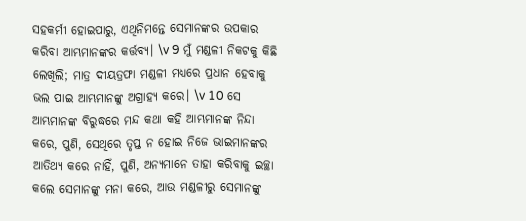ସହକର୍ମୀ ହୋଇପାରୁ, ଏଥିନିମନ୍ତେ ସେମାନଙ୍କର ଉପକାର କରିବା ଆମ୍ଭମାନଙ୍କର କର୍ତ୍ତବ୍ୟ। \v 9 ମୁଁ ମଣ୍ଡଳୀ ନିକଟକୁ କିଛି ଲେଖିଲି; ମାତ୍ର ଦୀୟତ୍ରଫା ମଣ୍ଡଳୀ ମଧ୍ୟରେ ପ୍ରଧାନ ହେବାକୁ ଭଲ ପାଇ ଆମ୍ଭମାନଙ୍କୁ ଅଗ୍ରାହ୍ୟ କରେ। \v 10 ସେ ଆମ୍ଭମାନଙ୍କ ବିରୁଦ୍ଧରେ ମନ୍ଦ କଥା କହି ଆମ୍ଭମାନଙ୍କ ନିନ୍ଦା କରେ, ପୁଣି, ସେଥିରେ ତୃପ୍ତ ନ ହୋଇ ନିଜେ ଭାଇମାନଙ୍କର ଆତିଥ୍ୟ କରେ ନାହିଁ, ପୁଣି, ଅନ୍ୟମାନେ ତାହା କରିବାକୁ ଇଚ୍ଛା କଲେ ସେମାନଙ୍କୁ ମନା କରେ, ଆଉ ମଣ୍ଡଳୀରୁ ସେମାନଙ୍କୁ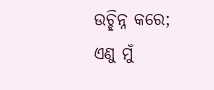ଉଚ୍ଛିନ୍ନ କରେ; ଏଣୁ ମୁଁ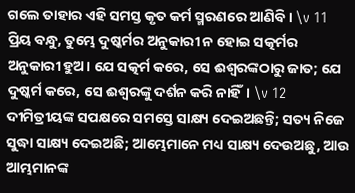ଗଲେ ତାହାର ଏହି ସମସ୍ତ କୃତ କର୍ମ ସ୍ମରଣରେ ଆଣିବି। \v 11 ପ୍ରିୟ ବନ୍ଧୁ, ତୁମ୍ଭେ ଦୁଷ୍କର୍ମର ଅନୁକାରୀ ନ ହୋଇ ସତ୍କର୍ମର ଅନୁକାରୀ ହୁଅ। ଯେ ସତ୍କର୍ମ କରେ, ସେ ଈଶ୍ବରଙ୍କଠାରୁ ଜାତ; ଯେ ଦୁଷ୍କର୍ମ କରେ, ସେ ଈଶ୍ବରଙ୍କୁ ଦର୍ଶନ କରି ନାହିଁ। \v 12 ଦୀମିତ୍ରୀୟଙ୍କ ସପକ୍ଷରେ ସମସ୍ତେ ସାକ୍ଷ୍ୟ ଦେଇଅଛନ୍ତି; ସତ୍ୟ ନିଜେ ସୁଦ୍ଧା ସାକ୍ଷ୍ୟ ଦେଇଅଛି; ଆମ୍ଭେମାନେ ମଧ୍ୟ ସାକ୍ଷ୍ୟ ଦେଉଅଛୁ, ଆଉ ଆମ୍ଭମାନଙ୍କ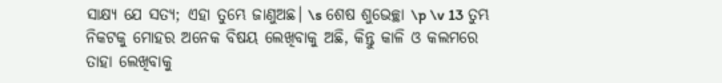ସାକ୍ଷ୍ୟ ଯେ ସତ୍ୟ; ଏହା ତୁମ୍ଭେ ଜାଣୁଅଛ। \s ଶେଷ ଶୁଭେଚ୍ଛା \p \v 13 ତୁମ୍ଭ ନିକଟକୁ ମୋହର ଅନେକ ବିଷୟ ଲେଖିବାକୁ ଅଛି, କିନ୍ତୁ କାଳି ଓ କଲମରେ ତାହା ଲେଖିବାକୁ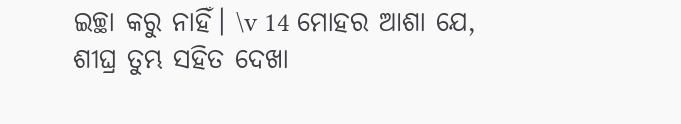ଇଚ୍ଛା କରୁ ନାହିଁ। \v 14 ମୋହର ଆଶା ଯେ, ଶୀଘ୍ର ତୁମ୍ଭ ସହିତ ଦେଖା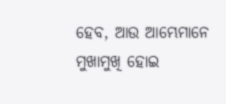ହେବ, ଆଉ ଆମ୍ଭେମାନେ ମୁଖାମୁଖି ହୋଇ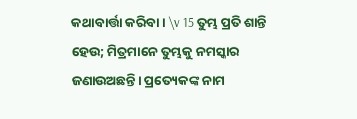କଥାବାର୍ତ୍ତା କରିବା। \v 15 ତୁମ୍ଭ ପ୍ରତି ଶାନ୍ତି ହେଉ; ମିତ୍ରମାନେ ତୁମ୍ଭକୁ ନମସ୍କାର ଜଣାଉଅଛନ୍ତି। ପ୍ରତ୍ୟେକଙ୍କ ନାମ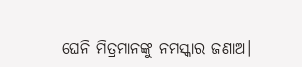ଘେନି ମିତ୍ରମାନଙ୍କୁ ନମସ୍କାର ଜଣାଅ।